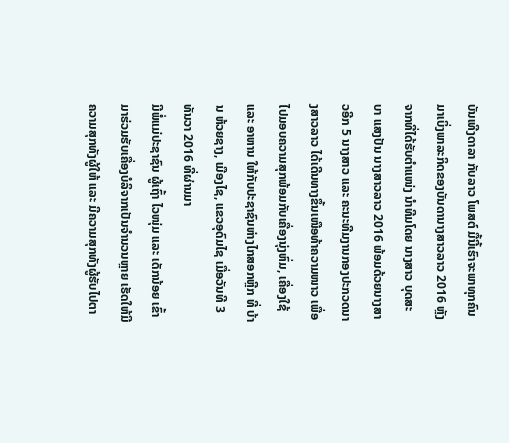ບັນເທີງດາລາ ກັບລາວ ໂພສຕ໌ ມື້ນີ້ເຮົາຈະພາທຸກຄົນມາເບິ່ງພາລະກິດຂອງບັນດານາງສາວລາວ 2016 ຫຼັງຈາກທີ່ໄດ້ຮັບຕຳແໜ່ງ ນຳທີມໂດຍ ນາງສາວ ບຸດສະບາ ແສງປັນ ນາງສາວລາວ 2016 ພ້ອມດ້ວຍນາງສາວອີກ 5 ນາງສາວ ແລະ ຄະນະທີມງານກອງປະກວດນາງສາວລາວ ໄດ້ເດີນທາງຂຶ້ນເໜືອທ້າຄວາມໜາວ ເພື່ອໄປມອບຄວາມສຸກພ້ອມກັບເຄື່ອງນຸ່ງຫົ່ມ, ເຄື່ອງໃຊ້ ແລະ ອາຫານ ໃຫ້ກັບປະຊາຊົນຫ່າງໄກສອກຫຼີກ ທີ່ ບ້ານ ຫ້ວຍຊາງ, ເມືອງໄຊ, ແຂວອຸດົມໄຊ ເມື່ອວັນທີ 3 ທັນວາ 2016 ທີ່ຜ່ານມາ
ມີພໍ່ແມ່ປະຊາຊົນ ຜູ້ເຖົ້າ ໄວໜຸ່ມ ແລະ ເດັກນ້ອຍ ເຂົ້າມາຮ່ວມຮັບເຄື່ອງບໍລິຈາກເປັນຈຳນວນຫຼາຍ ເຮັດໃຫ້ມີຄວາມສຸກທັງຜູ້ໃຫ້ ແລະ ມີຄວາມສຸກທັງຜູ້ຮັບໄປຕາ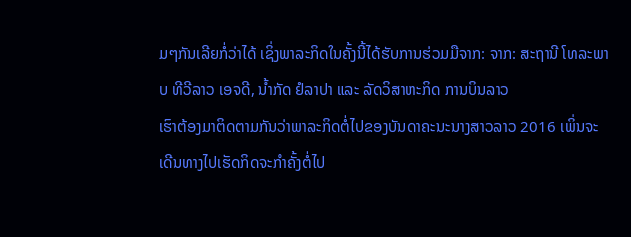ມໆກັນເລີຍກໍ່ວ່າໄດ້ ເຊິ່ງພາລະກິດໃນຄັ້ງນີ້ໄດ້ຮັບການຮ່ວມມືຈາກ: ຈາກ: ສະຖານີ ໂທລະພາບ ທີວີລາວ ເອຈດີ, ນໍ້າກັດ ຢໍລາປາ ແລະ ລັດວິສາຫະກິດ ການບິນລາວ
ເຮົາຕ້ອງມາຕິດຕາມກັນວ່າພາລະກິດຕໍ່ໄປຂອງບັນດາຄະນະນາງສາວລາວ 2016 ເພິ່ນຈະເດີນທາງໄປເຮັດກິດຈະກຳຄັ້ງຕໍ່ໄປ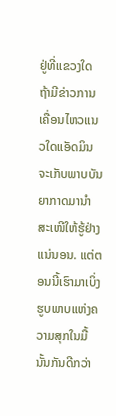ຢູ່ທີ່ແຂວງໃດ ຖ້າມີຂ່າວການເຄື່ອນໄຫວແນວໃດແອັດມິນຈະເກັບພາບບັນຍາກາດມານຳສະເໜີໃຫ້ຮູ້ຢ່າງແນ່ນອນ. ແຕ່ຕອນນີ້ເຮົາມາເບິ່ງຮູບພາບແຫ່ງຄວາມສຸກໃນມື້ນັ້ນກັນດີກວ່າ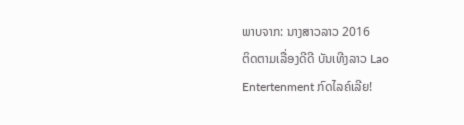ພາບຈາກ: ນາງສາວລາວ 2016
ຕິດຕາມເລື່ອງດີດີ ບັນເທີງລາວ Lao Entertenment ກົດໄລຄ໌ເລີຍ!